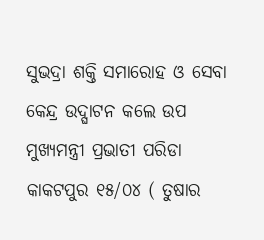ସୁଭଦ୍ରା ଶକ୍ତି ସମାରୋହ ଓ ସେବା କେନ୍ଦ୍ର ଉଦ୍ଘାଟନ କଲେ ଉପ ମୁଖ୍ୟମନ୍ତ୍ରୀ ପ୍ରଭାତୀ ପରିଡା
କାକଟପୁର ୧୫/୦୪ ( ତୁଷାର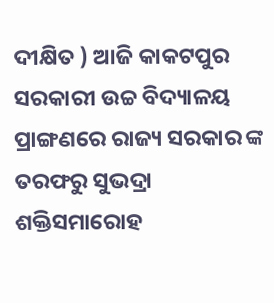ଦୀକ୍ଷିତ ) ଆଜି କାକଟପୁର ସରକାରୀ ଉଚ୍ଚ ବିଦ୍ୟାଳୟ ପ୍ରାଙ୍ଗଣରେ ରାଜ୍ୟ ସରକାର ଙ୍କ ତରଫରୁ ସୁଭଦ୍ରା ଶକ୍ତିସମାରୋହ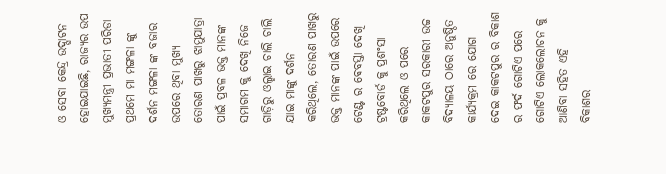ଓ ସେବା କେନ୍ଦ୍ର ଉଦ୍ଘାଟନ ହୋଇଯାଇଛି, ରାଜ୍ୟର ଉପ ମୁଖ୍ୟମନ୍ତ୍ରୀ ପ୍ରଭାତୀ ପରିଡା ପ୍ରଥମେ ମା ମଙ୍ଗଳା ଙ୍କୁ ଦର୍ଶନ ମଙ୍ଗଳା ଙ୍କ ବଜାର ଉପରେ ଥିବା ମୁଖ୍ୟ ତୋରଣ ପାଖରୁ ଝାମୁଯାତ୍ରା ପାଇଁ ପ୍ରବଳ ଭକ୍ତ ମାନଙ୍କ ସମାଗମ କୁ ଦେଖି ନିଜେ ଗାଡ଼ିରୁ ଓଲ୍ହାଇ ଚାଲି ଚାଲି ଯାଇ ମାଙ୍କୁ ଦର୍ଶନ କରିଥିଲେ, ତୋରଣ ପାଖରୁ ଭକ୍ତ ମାନଙ୍କ ପାଇଁ ଉପରେ ଟେଣ୍ଟ ର ଵେବସ୍ତା ଦେଖି ଟ୍ରଷ୍ଟବୋର୍ଡ କୁ ପ୍ରଶଂସା କରିଥିଲେ ଓ ପରେ କାକଟପୁର ସରକାରୀ ଉଚ୍ଚ ବିଦ୍ୟାଳୟ ଠାରେ ଅନୁଷ୍ଠିତ କାର୍ଯ୍ୟକ୍ରମ ରେ ଯୋଗ ଦେଇ କାକଟପୁର ର ବିକାଶ ର ଫର୍ଦ ଗୋଟିଏ ପରେ ଗୋଟିଏ ଲୋକଲୋଚନ କୁ ଆଣିବା ସହିତ ଏହି ବିକାଶର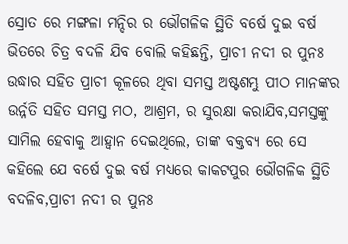ସ୍ରୋତ ରେ ମଙ୍ଗଳା ମନ୍ଦିର ର ଭୌଗଳିକ ସ୍ଥିତି ବର୍ଷେ ଦୁଇ ବର୍ଷ ଭିତରେ ଚିତ୍ର ବଦଳି ଯିବ ବୋଲି କହିଛନ୍ତି, ପ୍ରାଚୀ ନଦୀ ର ପୁନଃ ଉଦ୍ଧାର ସହିତ ପ୍ରାଚୀ କୂଳରେ ଥିବା ସମସ୍ତ ଅଷ୍ଟଶମ୍ଭୁ ପୀଠ ମାନଙ୍କର ଉର୍ନ୍ନତି ସହିତ ସମସ୍ତ ମଠ, ଆଶ୍ରମ, ର ସୁରକ୍ଷା କରାଯିବ,ସମସ୍ତଙ୍କୁ ସାମିଲ ହେବାକୁ ଆହ୍ୱାନ ଦେଇଥିଲେ, ତାଙ୍କ ବକ୍ତବ୍ୟ ରେ ସେ କହିଲେ ଯେ ବର୍ଷେ ଦୁଇ ବର୍ଷ ମଧ୍ୟରେ କାକଟପୁର ଭୌଗଳିକ ସ୍ଥିତି ବଦଳିବ,ପ୍ରାଚୀ ନଦୀ ର ପୁନଃ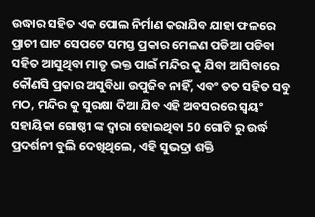ଉଦ୍ଧାର ସହିତ ଏକ ପୋଲ ନିର୍ମାଣ କରାଯିବ ଯାହା ଫଳରେ ପ୍ରାଚୀ ଘାଟ ସେପଟେ ସମସ୍ତ ପ୍ରକାର ମେଳଣ ପଡିଆ ପଡିବା ସହିତ ଆସୁଥିବା ମାତୃ ଭକ୍ତ ପାଇଁ ମନ୍ଦିର କୁ ଯିବା ଆସିବାରେ କୌଣସି ପ୍ରକାର ଅସୁବିଧା ଉପୁଜିବ ନାହିଁ, ଏବଂ ତତ ସହିତ ସବୁ ମଠ, ମନ୍ଦିର କୁ ସୁରକ୍ଷା ଦିଆ ଯିବ ଏହି ଅବସରରେ ସ୍ୱୟଂ ସହାୟିକା ଗୋଷ୍ଠୀ ଙ୍କ ଦ୍ୱାରା ହୋଇଥିବା 50 ଗୋଟି ରୁ ଉର୍ଦ୍ଧ ପ୍ରଦର୍ଶନୀ ବୁଲି ଦେଖିଥିଲେ, ଏହି ସୁଭଦ୍ରା ଶକ୍ତି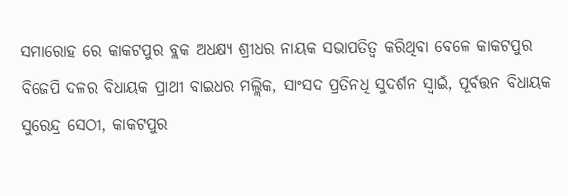ସମାରୋହ ରେ କାକଟପୁର ବ୍ଲକ ଅଧକ୍ଷ୍ୟ ଶ୍ରୀଧର ନାୟକ ସଭାପତିତ୍ୱ କରିଥିବା ବେଳେ କାକଟପୁର ବିଜେପି ଦଳର ବିଧାୟକ ପ୍ରାଥୀ ବାଇଧର ମଲ୍ଲିକ, ସାଂସଦ ପ୍ରତିନଧି ସୁଦର୍ଶନ ସ୍ୱାଇଁ, ପୂର୍ବତ୍ତନ ବିଧାୟକ ସୁରେନ୍ଦ୍ର ସେଠୀ, କାକଟପୁର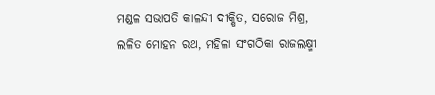ମଣ୍ଡଳ ସଭାପତି କାଳନ୍ଦୀ ଦୀକ୍ଷିତ, ସରୋଜ ମିଶ୍ର, ଲଳିତ ମୋହନ ରଥ, ମହିଳା ସଂଗଠିକା ରାଜଲକ୍ଷ୍ମୀ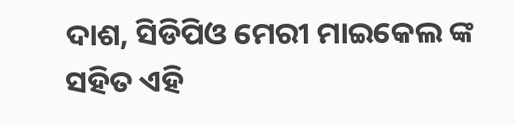ଦାଶ, ସିଡିପିଓ ମେରୀ ମାଇକେଲ ଙ୍କ ସହିତ ଏହି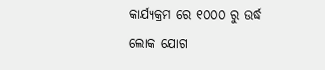କାର୍ଯ୍ୟକ୍ରମ ରେ ୧୦୦୦ ରୁ ଉର୍ଦ୍ଧ ଲୋକ ଯୋଗ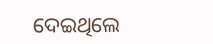ଦେଇଥିଲେ